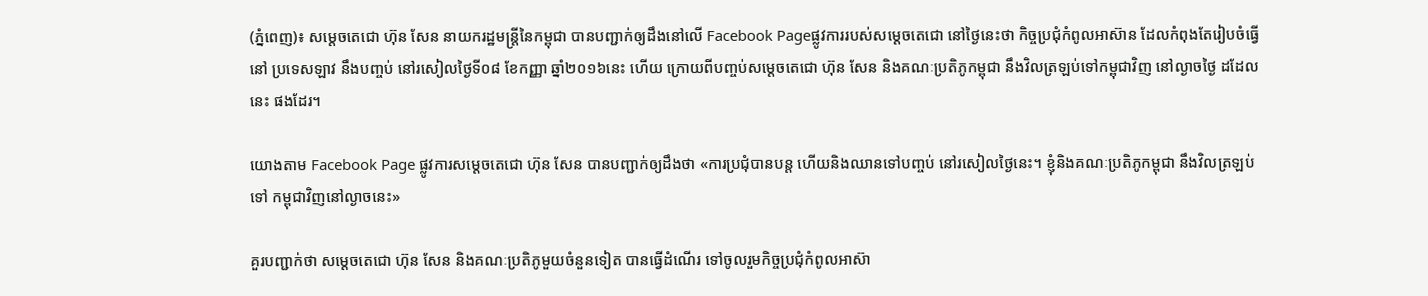(ភ្នំពេញ)៖ សម្តេចតេជោ ហ៊ុន សែន នាយករដ្ឋមន្រ្តីនៃកម្ពុជា បានបញ្ជាក់ឲ្យដឹងនៅលើ Facebook Pageផ្លូវការរបស់សម្តេចតេជោ នៅថ្ងៃនេះថា កិច្ចប្រជុំកំពូលអាស៊ាន ដែលកំពុងតែរៀបចំធ្វើនៅ ប្រទេសឡាវ នឹងបញ្ចប់ នៅរសៀលថ្ងៃទី០៨ ខែកញ្ញា ឆ្នាំ២០១៦នេះ ហើយ ក្រោយពីបញ្ចប់សម្តេចតេជោ ហ៊ុន សែន និងគណៈប្រតិភូកម្ពុជា នឹងវិលត្រឡប់ទៅកម្ពុជាវិញ នៅល្ងាចថ្ងៃ ដដែលនេះ ផងដែរ។

យោងតាម Facebook Page ផ្លូវការសម្តេចតេជោ ហ៊ុន សែន បានបញ្ជាក់ឲ្យដឹងថា «ការប្រជុំបានបន្ត ហើយនិងឈានទៅបញ្ចប់ នៅរសៀលថ្ងៃនេះ។ ខ្ញុំនិងគណៈប្រតិភូកម្ពុជា នឹងវិលត្រឡប់ទៅ កម្ពុជាវិញនៅល្ងាចនេះ»

គួរបញ្ជាក់ថា សម្តេចតេជោ ហ៊ុន សែន និងគណៈប្រតិភូមួយចំនួនទៀត បានធ្វើដំណើរ ទៅចូលរួមកិច្ចប្រជុំកំពូលអាស៊ា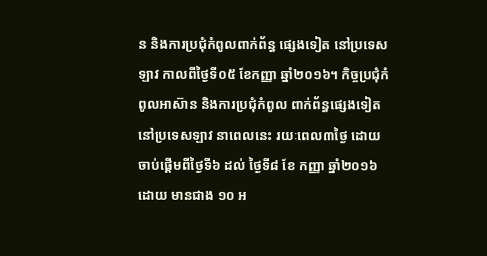ន និងការប្រជុំកំពូលពាក់ព័ន្ធ ផ្សេងទៀត នៅប្រទេសឡាវ កាលពីថ្ងៃទី០៥ ខែកញ្ញា ឆ្នាំ២០១៦។ កិច្ចប្រជុំកំពូលអាស៊ាន និងការប្រជុំកំពូល ពាក់ព័ន្ធផ្សេងទៀត នៅប្រទេសឡាវ នាពេលនេះ រយៈពេល៣ថ្ងៃ ដោយចាប់ផ្តើមពីថ្ងៃទី៦ ដល់ ថ្ងៃទី៨ ខែ កញ្ញា ឆ្នាំ២០១៦ដោយ មានជាង ១០ អ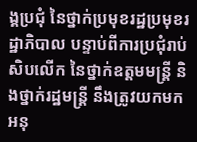ង្គប្រជុំ នៃថ្នាក់ប្រមុខរដ្ឋប្រមុខរដ្ឋាភិបាល បន្ទាប់ពីការប្រជុំរាប់សិបលើក នៃថ្នាក់ឧត្តមមន្ត្រី និងថ្នាក់រដ្ឋមន្ត្រី នឹងត្រូវយកមកអនុ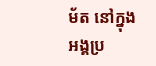ម័ត នៅក្នុងអង្គប្រ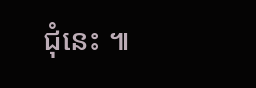ជុំនេះ ៕